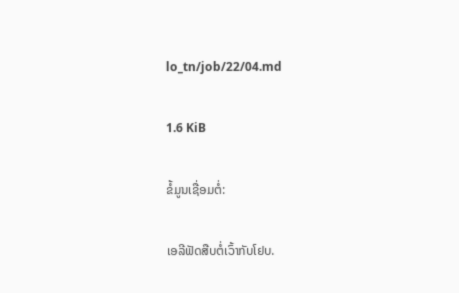lo_tn/job/22/04.md

1.6 KiB

ຂໍ້ມູນເຊື່ອມຕໍ່:

ເອລີຟັດສືບຕໍ່ເວົ້າກັບໂຢບ.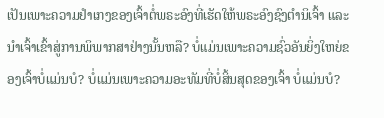ເປັນເພາະຄວາມຢຳເກງຂອງເຈົ້າຕໍ່ພຣະອົງທີ່ເຮັດໃຫ້ພຣະອົງຊົງຕຳນິເຈົ້າ ແລະ ນຳເຈົ້າເຂົ້າສູ່ການພິພາກສາຢ່າງນັ້ນຫລື? ບໍ່ແມ່ນເພາະຄວາມຊົ່ວອັນຍິ່ງໃຫຍ່ຂອງເຈົ້າບໍ່ແມ່ນບໍ? ບໍ່ແມ່ນເພາະຄວາມອະທັມທີ່ບໍ່ສິ້ນສຸດຂອງເຈົ້າ ບໍ່ແມ່ນບໍ?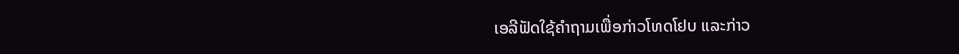ເອລີຟັດໃຊ້ຄຳຖາມເພື່ອກ່າວໂທດໂຢບ ແລະກ່າວ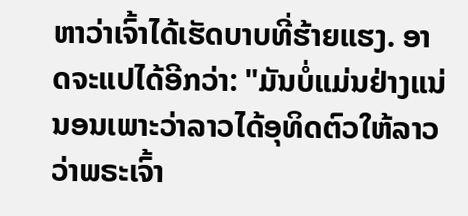ຫາວ່າເຈົ້າໄດ້ເຮັດບາບທີ່ຮ້າຍແຮງ. ອາດຈະແປໄດ້ອີກວ່າ: "ມັນບໍ່ແມ່ນຢ່າງແນ່ນອນເພາະວ່າລາວໄດ້ອຸທິດຕົວໃຫ້ລາວວ່າພຣະເຈົ້າ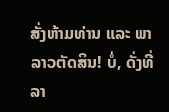ສັ່ງຫ້າມທ່ານ ແລະ ພາລາວຕັດສິນ! ບໍ່, ດັ່ງທີ່ລາ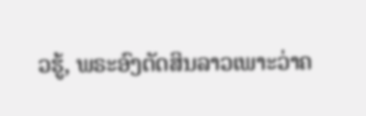ວຮູ້, ພຣະອົງຕັດສິນລາວເພາະວ່າຄ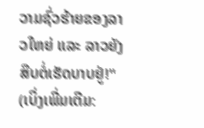ວາມຊົ່ວຮ້າຍຂອງລາວໃຫຍ່ ແລະ ລາວຍັງສືບຕໍ່ເຮັດບາບຢູ່!" (ເບິ່ງເພີ່ມເຕີມ: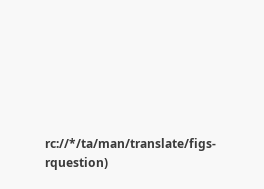rc://*/ta/man/translate/figs-rquestion)